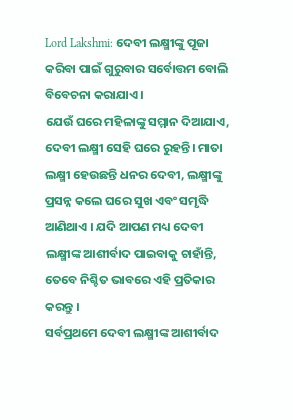Lord Lakshmi: ଦେବୀ ଲକ୍ଷ୍ମୀଙ୍କୁ ପୂଜା କରିବା ପାଇଁ ଗୁରୁବାର ସର୍ବୋତ୍ତମ ବୋଲି ବିବେଚନା କରାଯାଏ।
ଯେଉଁ ଘରେ ମହିଳାଙ୍କୁ ସମ୍ମାନ ଦିଆଯାଏ, ଦେବୀ ଲକ୍ଷ୍ମୀ ସେହି ଘରେ ରୁହନ୍ତି। ମାତା ଲକ୍ଷ୍ମୀ ହେଉଛନ୍ତି ଧନର ଦେବୀ, ଲକ୍ଷ୍ମୀଙ୍କୁ ପ୍ରସନ୍ନ କଲେ ଘରେ ସୁଖ ଏବଂ ସମୃଦ୍ଧି ଆଣିଥାଏ । ଯଦି ଆପଣ ମଧ୍ୟ ଦେବୀ ଲକ୍ଷ୍ମୀଙ୍କ ଆଶୀର୍ବାଦ ପାଇବାକୁ ଚାହାଁନ୍ତି, ତେବେ ନିଶ୍ଚିତ ଭାବରେ ଏହି ପ୍ରତିକାର କରନ୍ତୁ ।
ସର୍ବପ୍ରଥମେ ଦେବୀ ଲକ୍ଷ୍ମୀଙ୍କ ଆଶୀର୍ବାଦ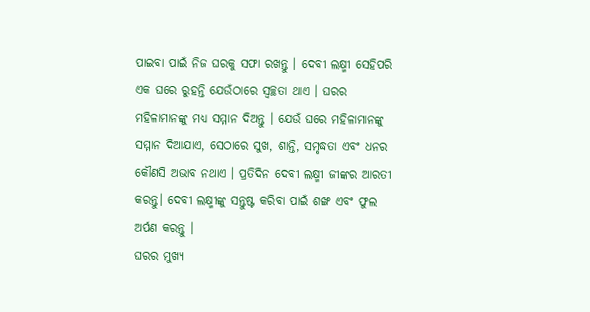ପାଇବା ପାଇଁ ନିଜ ଘରକୁ ସଫା ରଖନ୍ତୁ । ଦେବୀ ଲକ୍ଷ୍ମୀ ସେହିପରି ଏକ ଘରେ ରୁହନ୍ତି ଯେଉଁଠାରେ ସ୍ୱଚ୍ଛତା ଥାଏ । ଘରର ମହିଳାମାନଙ୍କୁ ମଧ୍ୟ ସମ୍ମାନ ଦିଅନ୍ତୁ । ଯେଉଁ ଘରେ ମହିଳାମାନଙ୍କୁ ସମ୍ମାନ ଦିଆଯାଏ, ସେଠାରେ ସୁଖ, ଶାନ୍ତି, ସମୃଦ୍ଧତା ଏବଂ ଧନର କୌଣସି ଅଭାବ ନଥାଏ । ପ୍ରତିଦିନ ଦେବୀ ଲକ୍ଷ୍ମୀ ଜୀଙ୍କର ଆରତୀ କରନ୍ତୁ। ଦେବୀ ଲକ୍ଷ୍ମୀଙ୍କୁ ସନ୍ତୁଷ୍ଟ କରିବା ପାଇଁ ଶଙ୍ଖ ଏବଂ ଫୁଲ ଅର୍ପଣ କରନ୍ତୁ ।
ଘରର ମୁଖ୍ୟ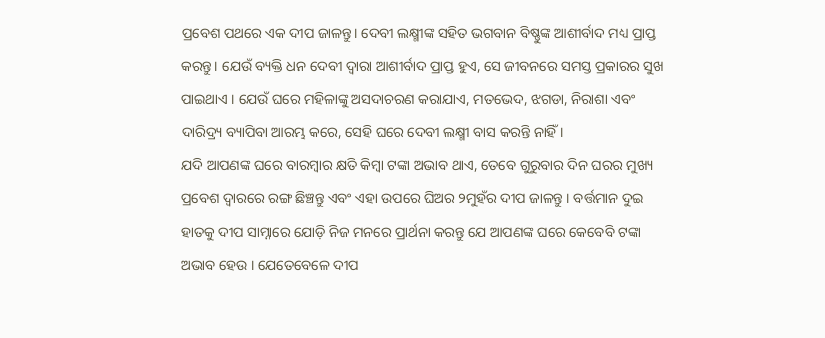ପ୍ରବେଶ ପଥରେ ଏକ ଦୀପ ଜାଳନ୍ତୁ। ଦେବୀ ଲକ୍ଷ୍ମୀଙ୍କ ସହିତ ଭଗବାନ ବିଷ୍ଣୁଙ୍କ ଆଶୀର୍ବାଦ ମଧ୍ୟ ପ୍ରାପ୍ତ କରନ୍ତୁ। ଯେଉଁ ବ୍ୟକ୍ତି ଧନ ଦେବୀ ଦ୍ୱାରା ଆଶୀର୍ବାଦ ପ୍ରାପ୍ତ ହୁଏ, ସେ ଜୀବନରେ ସମସ୍ତ ପ୍ରକାରର ସୁଖ ପାଇଥାଏ । ଯେଉଁ ଘରେ ମହିଳାଙ୍କୁ ଅସଦାଚରଣ କରାଯାଏ, ମତଭେଦ, ଝଗଡା, ନିରାଶା ଏବଂ ଦାରିଦ୍ର୍ୟ ବ୍ୟାପିବା ଆରମ୍ଭ କରେ, ସେହି ଘରେ ଦେବୀ ଲକ୍ଷ୍ମୀ ବାସ କରନ୍ତି ନାହିଁ ।
ଯଦି ଆପଣଙ୍କ ଘରେ ବାରମ୍ବାର କ୍ଷତି କିମ୍ବା ଟଙ୍କା ଅଭାବ ଥାଏ, ତେବେ ଗୁରୁବାର ଦିନ ଘରର ମୁଖ୍ୟ ପ୍ରବେଶ ଦ୍ୱାରରେ ରଙ୍ଗ ଛିଞ୍ଚନ୍ତୁ ଏବଂ ଏହା ଉପରେ ଘିଅର ୨ମୁହଁର ଦୀପ ଜାଳନ୍ତୁ । ବର୍ତ୍ତମାନ ଦୁଇ ହାତକୁ ଦୀପ ସାମ୍ନାରେ ଯୋଡ଼ି ନିଜ ମନରେ ପ୍ରାର୍ଥନା କରନ୍ତୁ ଯେ ଆପଣଙ୍କ ଘରେ କେବେବି ଟଙ୍କା ଅଭାବ ହେଉ । ଯେତେବେଳେ ଦୀପ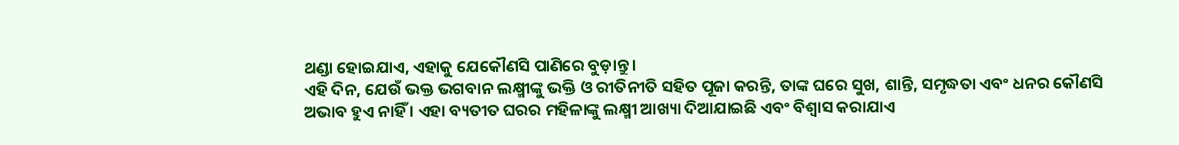ଥଣ୍ଡା ହୋଇଯାଏ, ଏହାକୁ ଯେକୌଣସି ପାଣିରେ ବୁଡ଼ାନ୍ତୁ ।
ଏହି ଦିନ, ଯେଉଁ ଭକ୍ତ ଭଗବାନ ଲକ୍ଷ୍ମୀଙ୍କୁ ଭକ୍ତି ଓ ରୀତିନୀତି ସହିତ ପୂଜା କରନ୍ତି, ତାଙ୍କ ଘରେ ସୁଖ, ଶାନ୍ତି, ସମୃଦ୍ଧତା ଏବଂ ଧନର କୌଣସି ଅଭାବ ହୁଏ ନାହିଁ । ଏହା ବ୍ୟତୀତ ଘରର ମହିଳାଙ୍କୁ ଲକ୍ଷ୍ମୀ ଆଖ୍ୟା ଦିଆଯାଇଛି ଏବଂ ବିଶ୍ୱାସ କରାଯାଏ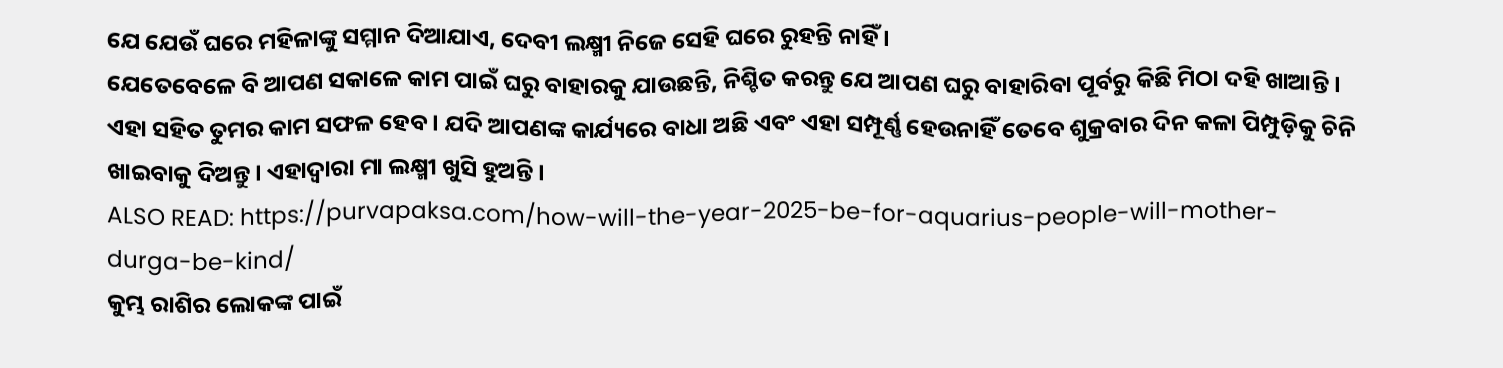ଯେ ଯେଉଁ ଘରେ ମହିଳାଙ୍କୁ ସମ୍ମାନ ଦିଆଯାଏ, ଦେବୀ ଲକ୍ଷ୍ମୀ ନିଜେ ସେହି ଘରେ ରୁହନ୍ତି ନାହିଁ ।
ଯେତେବେଳେ ବି ଆପଣ ସକାଳେ କାମ ପାଇଁ ଘରୁ ବାହାରକୁ ଯାଉଛନ୍ତି, ନିଶ୍ଚିତ କରନ୍ତୁ ଯେ ଆପଣ ଘରୁ ବାହାରିବା ପୂର୍ବରୁ କିଛି ମିଠା ଦହି ଖାଆନ୍ତି । ଏହା ସହିତ ତୁମର କାମ ସଫଳ ହେବ । ଯଦି ଆପଣଙ୍କ କାର୍ଯ୍ୟରେ ବାଧା ଅଛି ଏବଂ ଏହା ସମ୍ପୂର୍ଣ୍ଣ ହେଉନାହିଁ ତେବେ ଶୁକ୍ରବାର ଦିନ କଳା ପିମ୍ପୁଡ଼ିକୁ ଚିନି ଖାଇବାକୁ ଦିଅନ୍ତୁ । ଏହାଦ୍ୱାରା ମା ଲକ୍ଷ୍ମୀ ଖୁସି ହୁଅନ୍ତି।
ALSO READ: https://purvapaksa.com/how-will-the-year-2025-be-for-aquarius-people-will-mother-durga-be-kind/
କୁମ୍ଭ ରାଶିର ଲୋକଙ୍କ ପାଇଁ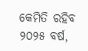କେମିତି ରହିବ ୨୦୨୫ ବର୍ଷ,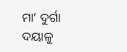ମା’ ଦୁର୍ଗା ଦୟାଳୁ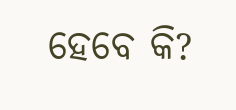ହେବେ କି?